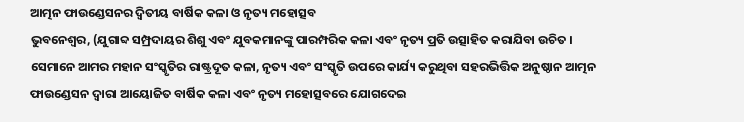ଆତ୍ମନ ଫାଉଣ୍ଡେସନର ଦ୍ୱିତୀୟ ବାର୍ଷିକ କଳା ଓ ନୃତ୍ୟ ମହୋତ୍ସବ
ଭୁବନେଶ୍ୱର, (ଯୁଗାବ୍ଦ ସମ୍ପ୍ରଦାୟର ଶିଶୁ ଏବଂ ଯୁବକମାନଙ୍କୁ ପାରମ୍ପରିକ କଳା ଏବଂ ନୃତ୍ୟ ପ୍ରତି ଉତ୍ସାହିତ କରାଯିବା ଉଚିତ । ସେମାନେ ଆମର ମହାନ ସଂସ୍କୃତିର ରାଷ୍ଟ୍ରଦୂତ କଳା, ନୃତ୍ୟ ଏବଂ ସଂସ୍କୃତି ଉପରେ କାର୍ଯ୍ୟ କରୁଥିବା ସହରଭିତ୍ତିକ ଅନୁଷ୍ଠାନ ଆତ୍ମନ ଫାଉଣ୍ଡେସନ ଦ୍ୱାରା ଆୟୋଜିତ ବାର୍ଷିକ କଳା ଏବଂ ନୃତ୍ୟ ମହୋତ୍ସବରେ ଯୋଗଦେଇ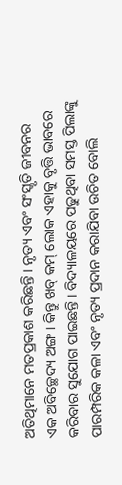ଅତିଥିମାନେ ମତପ୍ରକାଶ କରିଛନ୍ତି । ନୃତ୍ୟ ଏବଂ ସଂସ୍କୃତି ଜୀବନର ଏକ ଅବିଚ୍ଛେଦ୍ୟ ଅଙ୍ଗ । କିନ୍ତୁ ଖବ୍ କମ୍ ଲୋକ ଏହାକୁ ବୃତ୍ତି ଭାବରେ କରିବାର ସୁଯୋଗ ପାଇଛନ୍ତି । ବିଦ୍ୟାଳୟରେ ପଢୁଥିବା ସମସ୍ତ ପିଲାଙ୍କୁ ପାରମ୍ପରିକ କଳା ଏବଂ ନୃତ୍ୟ ପ୍ରଦାନ କରାଯିବା ଉଚିତ ବୋଲି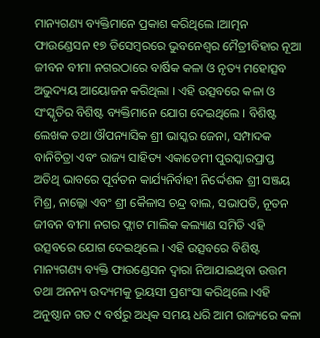ମାନ୍ୟଗଣ୍ୟ ବ୍ୟକ୍ତିମାନେ ପ୍ରକାଶ କରିଥିଲେ ।ଆତ୍ମନ ଫାଉଣ୍ଡେସନ ୧୭ ଡିସେମ୍ବରରେ ଭୁବନେଶ୍ୱର ମୈତ୍ରୀବିହାର ନୂଆ ଜୀବନ ବୀମା ନଗରଠାରେ ବାର୍ଷିକ କଳା ଓ ନୃତ୍ୟ ମହୋତ୍ସବ ଅଭୁଦ୍ୟୟ ଆୟୋଜନ କରିଥିଲା । ଏହି ଉତ୍ସବରେ କଳା ଓ ସଂସ୍କୃତିର ବିଶିଷ୍ଟ ବ୍ୟକ୍ତିମାନେ ଯୋଗ ଦେଇଥିଲେ । ବିଶିଷ୍ଟ ଲେଖକ ତଥା ଔପନ୍ୟାସିକ ଶ୍ରୀ ଭାସ୍କର ଜେନା, ସମ୍ପାଦକ ବାନିଚିତ୍ରା ଏବଂ ରାଜ୍ୟ ସାହିତ୍ୟ ଏକାଡେମୀ ପୁରସ୍କାରପ୍ରାପ୍ତ ଅତିଥି ଭାବରେ ପୂର୍ବତନ କାର୍ଯ୍ୟନିର୍ବାହୀ ନିର୍ଦ୍ଦେଶକ ଶ୍ରୀ ସଞ୍ଜୟ ମିଶ୍ର, ନାଲ୍କୋ ଏବଂ ଶ୍ରୀ କୈଳାସ ଚନ୍ଦ୍ର ବାଲ, ସଭାପତି, ନୂତନ ଜୀବନ ବୀମା ନଗର ଫ୍ଲାଟ ମାଲିକ କଲ୍ୟାଣ ସମିତି ଏହି ଉତ୍ସବରେ ଯୋଗ ଦେଇଥିଲେ । ଏହି ଉତ୍ସବରେ ବିଶିଷ୍ଟ ମାନ୍ୟଗଣ୍ୟ ବ୍ୟକ୍ତି ଫାଉଣ୍ଡେସନ ଦ୍ୱାରା ନିଆଯାଇଥିବା ଉତ୍ତମ ତଥା ଅନନ୍ୟ ଉଦ୍ୟମକୁ ଭୂୟସୀ ପ୍ରଶଂସା କରିଥିଲେ ।ଏହି ଅନୁଷ୍ଠାନ ଗତ ୯ ବର୍ଷରୁ ଅଧିକ ସମୟ ଧରି ଆମ ରାଜ୍ୟରେ କଳା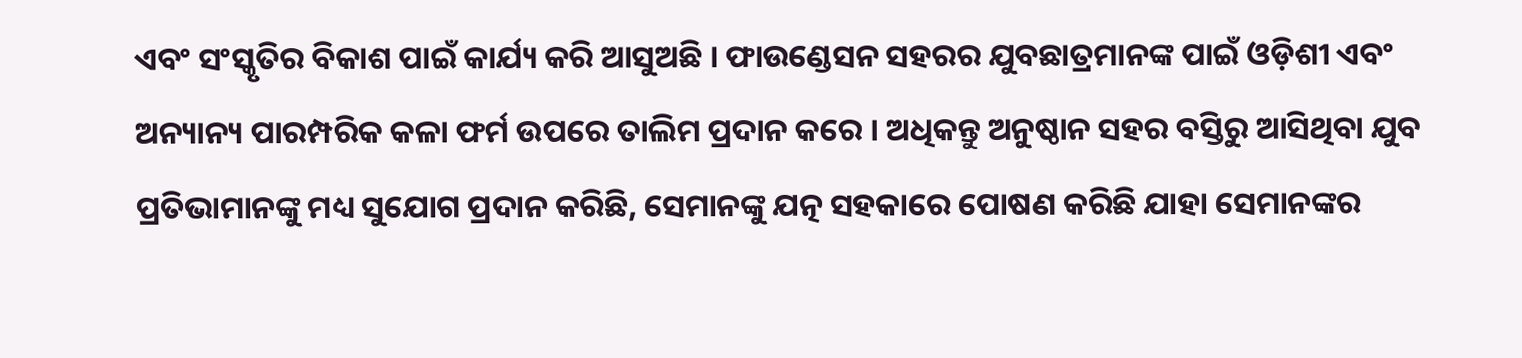ଏବଂ ସଂସ୍କୃତିର ବିକାଶ ପାଇଁ କାର୍ଯ୍ୟ କରି ଆସୁଅଛି । ଫାଉଣ୍ଡେସନ ସହରର ଯୁବଛାତ୍ରମାନଙ୍କ ପାଇଁ ଓଡ଼ିଶୀ ଏବଂ ଅନ୍ୟାନ୍ୟ ପାରମ୍ପରିକ କଳା ଫର୍ମ ଉପରେ ତାଲିମ ପ୍ରଦାନ କରେ । ଅଧିକନ୍ତୁ ଅନୁଷ୍ଠାନ ସହର ବସ୍ତିରୁ ଆସିଥିବା ଯୁବ ପ୍ରତିଭାମାନଙ୍କୁ ମଧ୍ୟ ସୁଯୋଗ ପ୍ରଦାନ କରିଛି, ସେମାନଙ୍କୁ ଯତ୍ନ ସହକାରେ ପୋଷଣ କରିଛି ଯାହା ସେମାନଙ୍କର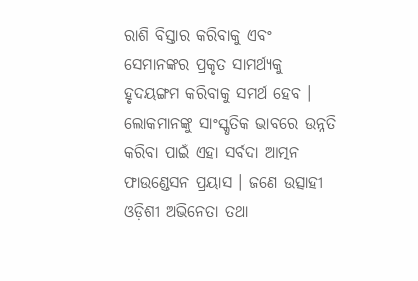ରାଶି ବିସ୍ତାର କରିବାକୁ ଏବଂ ସେମାନଙ୍କର ପ୍ରକୃତ ସାମର୍ଥ୍ୟକୁ ହୃଦୟଙ୍ଗମ କରିବାକୁ ସମର୍ଥ ହେବ । ଲୋକମାନଙ୍କୁ ସାଂସ୍କୃତିକ ଭାବରେ ଉନ୍ନତି କରିବା ପାଇଁ ଏହା ସର୍ବଦା ଆତ୍ମନ ଫାଉଣ୍ଡେସନ ପ୍ରୟାସ । ଜଣେ ଉତ୍ସାହୀ ଓଡ଼ିଶୀ ଅଭିନେତା ତଥା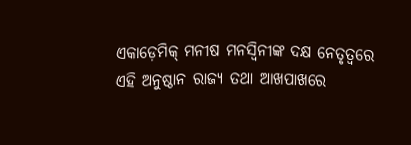ଏକାଡ଼େମିକ୍ ମନୀଷ ମନସ୍ୱିନୀଙ୍କ ଦକ୍ଷ ନେତୃତ୍ୱରେ ଏହି ଅନୁଷ୍ଠାନ ରାଜ୍ୟ ତଥା ଆଖପାଖରେ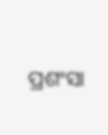ପ୍ରଶଂସା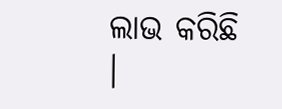ଲାଭ କରିଛି ।